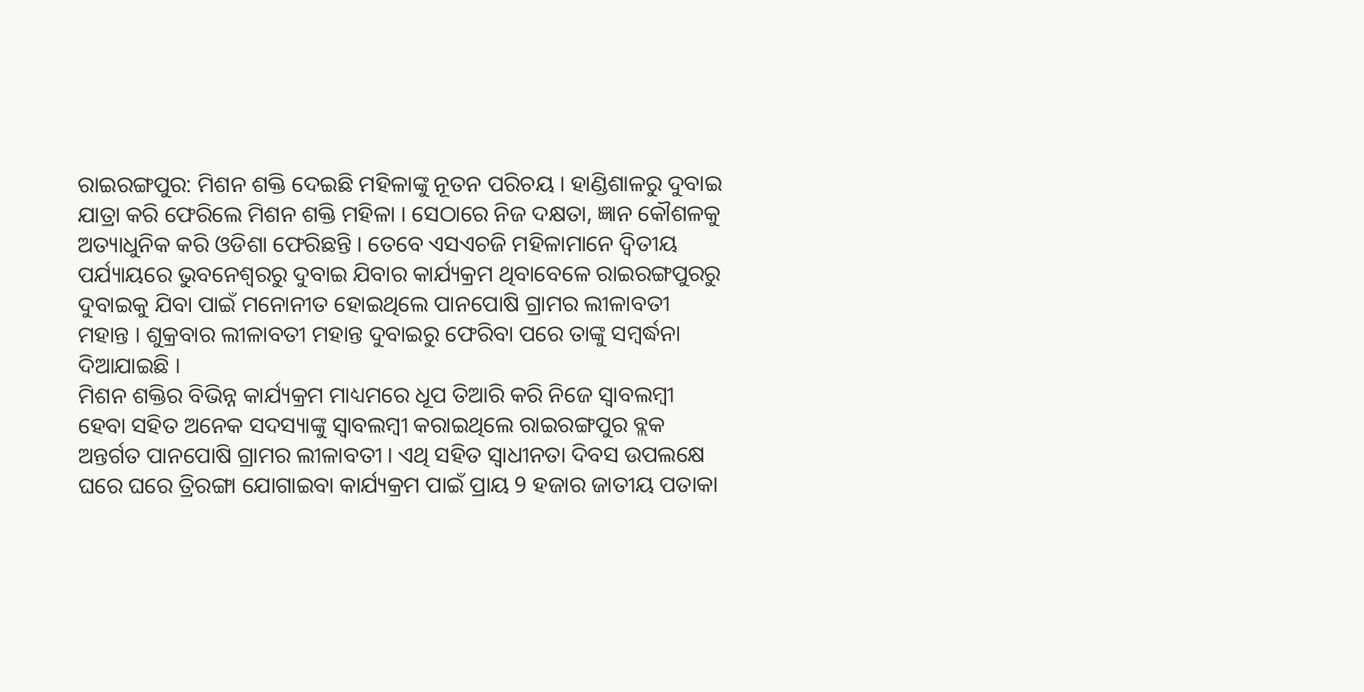ରାଇରଙ୍ଗପୁର: ମିଶନ ଶକ୍ତି ଦେଇଛି ମହିଳାଙ୍କୁ ନୂତନ ପରିଚୟ । ହାଣ୍ଡିଶାଳରୁ ଦୁବାଇ ଯାତ୍ରା କରି ଫେରିଲେ ମିଶନ ଶକ୍ତି ମହିଳା । ସେଠାରେ ନିଜ ଦକ୍ଷତା, ଜ୍ଞାନ କୌଶଳକୁ ଅତ୍ୟାଧୁନିକ କରି ଓଡିଶା ଫେରିଛନ୍ତି । ତେବେ ଏସଏଚଜି ମହିଳାମାନେ ଦ୍ବିତୀୟ ପର୍ଯ୍ୟାୟରେ ଭୁବନେଶ୍ୱରରୁ ଦୁବାଇ ଯିବାର କାର୍ଯ୍ୟକ୍ରମ ଥିବାବେଳେ ରାଇରଙ୍ଗପୁରରୁ ଦୁବାଇକୁ ଯିବା ପାଇଁ ମନୋନୀତ ହୋଇଥିଲେ ପାନପୋଷି ଗ୍ରାମର ଲୀଳାବତୀ ମହାନ୍ତ । ଶୁକ୍ରବାର ଲୀଳାବତୀ ମହାନ୍ତ ଦୁବାଇରୁ ଫେରିବା ପରେ ତାଙ୍କୁ ସମ୍ବର୍ଦ୍ଧନା ଦିଆଯାଇଛି ।
ମିଶନ ଶକ୍ତିର ବିଭିନ୍ନ କାର୍ଯ୍ୟକ୍ରମ ମାଧ୍ୟମରେ ଧୂପ ତିଆରି କରି ନିଜେ ସ୍ୱାବଲମ୍ବୀ ହେବା ସହିତ ଅନେକ ସଦସ୍ୟାଙ୍କୁ ସ୍ୱାବଲମ୍ବୀ କରାଇଥିଲେ ରାଇରଙ୍ଗପୁର ବ୍ଲକ ଅନ୍ତର୍ଗତ ପାନପୋଷି ଗ୍ରାମର ଲୀଳାବତୀ । ଏଥି ସହିତ ସ୍ବାଧୀନତା ଦିବସ ଉପଲକ୍ଷେ ଘରେ ଘରେ ତ୍ରିରଙ୍ଗା ଯୋଗାଇବା କାର୍ଯ୍ୟକ୍ରମ ପାଇଁ ପ୍ରାୟ 9 ହଜାର ଜାତୀୟ ପତାକା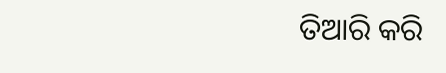ତିଆରି କରି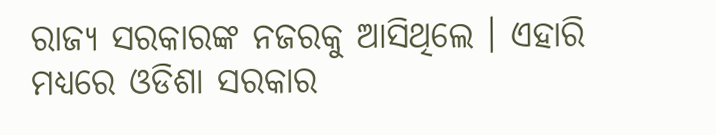ରାଜ୍ୟ ସରକାରଙ୍କ ନଜରକୁ ଆସିଥିଲେ । ଏହାରି ମଧ୍ୟରେ ଓଡିଶା ସରକାର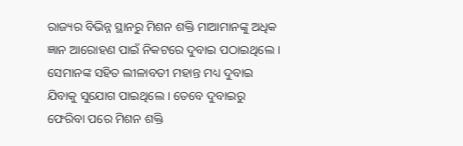ରାଜ୍ୟର ବିଭିନ୍ନ ସ୍ଥାନରୁ ମିଶନ ଶକ୍ତି ମାଆମାନଙ୍କୁ ଅଧିକ ଜ୍ଞାନ ଆରୋହଣ ପାଇଁ ନିକଟରେ ଦୁବାଇ ପଠାଇଥିଲେ । ସେମାନଙ୍କ ସହିତ ଲୀଳାବତୀ ମହାନ୍ତ ମଧ୍ୟ ଦୁବାଇ ଯିବାକୁ ସୁଯୋଗ ପାଇଥିଲେ । ତେବେ ଦୁବାଇରୁ ଫେରିବା ପରେ ମିଶନ ଶକ୍ତି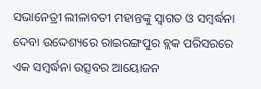ସଭାନେତ୍ରୀ ଲୀଳାବତୀ ମହାନ୍ତଙ୍କୁ ସ୍ଵାଗତ ଓ ସମ୍ବର୍ଦ୍ଧନା ଦେବା ଉଦ୍ଦେଶ୍ୟରେ ରାଇରଙ୍ଗପୁର ବ୍ଲକ ପରିସରରେ ଏକ ସମ୍ବର୍ଦ୍ଧନା ଉତ୍ସବର ଆୟୋଜନ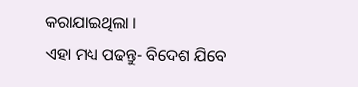କରାଯାଇଥିଲା ।
ଏହା ମଧ୍ୟ ପଢନ୍ତୁ- ବିଦେଶ ଯିବେ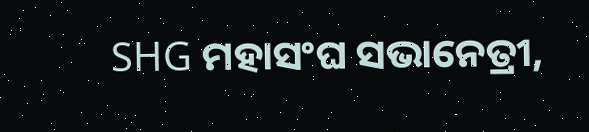SHG ମହାସଂଘ ସଭାନେତ୍ରୀ,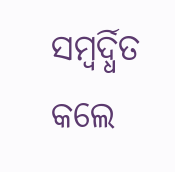ସମ୍ବର୍ଦ୍ଧିତ କଲେ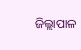ଜିଲ୍ଲାପାଳ